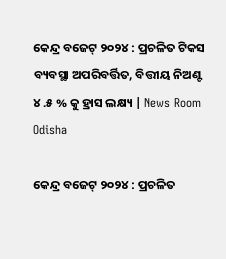କେନ୍ଦ୍ର ବଜେଟ୍ ୨୦୨୪ : ପ୍ରଚଳିତ ଟିକସ ବ୍ୟବସ୍ଥା ଅପରିବର୍ତ୍ତିତ, ବିତ୍ତୀୟ ନିଅଣ୍ଟ ୪ .୫ % କୁ ହ୍ରାସ ଲକ୍ଷ୍ୟ | News Room Odisha

କେନ୍ଦ୍ର ବଜେଟ୍ ୨୦୨୪ : ପ୍ରଚଳିତ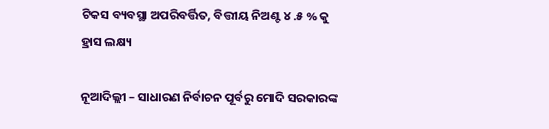ଟିକସ ବ୍ୟବସ୍ଥା ଅପରିବର୍ତ୍ତିତ, ବିତ୍ତୀୟ ନିଅଣ୍ଟ ୪ .୫ % କୁ ହ୍ରାସ ଲକ୍ଷ୍ୟ

ନୂଆଦିଲ୍ଲୀ – ସାଧାରଣ ନିର୍ବାଚନ ପୂର୍ବରୁ ମୋଦି ସରକାରଙ୍କ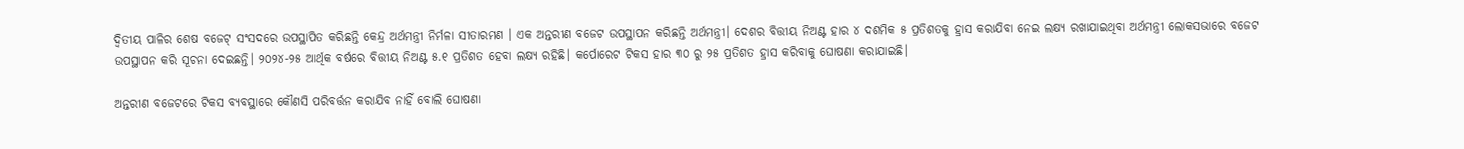ଦ୍ୱିତୀୟ ପାଳିର ଶେଷ ବଜେଟ୍ ସଂସଦରେ ଉପସ୍ଥାପିତ କରିଛନ୍ତି କେନ୍ଦ୍ର ଅର୍ଥମନ୍ତ୍ରୀ ନିର୍ମଳା ସୀତାରମଣ । ଏକ ଅନ୍ତରୀଣ ବଜେଟ ଉପସ୍ଥାପନ କରିଛନ୍ତି ଅର୍ଥମନ୍ତ୍ରୀ। ଦେଶର ବିତ୍ତୀୟ ନିଅଣ୍ଟ ହାର ୪ ଦଶମିକ ୫ ପ୍ରତିଶତକୁ ହ୍ରାସ କରାଯିବା ନେଇ ଲକ୍ଷ୍ୟ ରଖାଯାଇଥିବା ଅର୍ଥମନ୍ତ୍ରୀ ଲୋକସଭାରେ ବଜେଟ ଉପସ୍ଥାପନ କରି ସୂଚନା ଦେଇଛନ୍ତି। ୨୦୨୪-୨୫ ଆର୍ଥିକ ବର୍ଷରେ ବିତ୍ତୀୟ ନିଅଣ୍ଟ ୫.୧ ପ୍ରତିଶତ ହେବା ଲକ୍ଷ୍ୟ ରହିଛି। କର୍ପୋରେଟ ଟିକସ ହାର ୩୦ ରୁ ୨୫ ପ୍ରତିଶତ ହ୍ରାସ କରିବାକୁ ଘୋଷଣା କରାଯାଇଛି।

ଅନ୍ତରୀଣ ବଜେଟରେ ଟିକସ ବ୍ୟବସ୍ଥାରେ କୌଣସି ପରିବର୍ତ୍ତନ କରାଯିବ ନାହିଁ ବୋଲି ଘୋଷଣା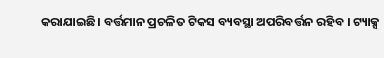କରାଯାଇଛି। ବର୍ତ୍ତମାନ ପ୍ରଚଳିତ ଟିକସ ବ୍ୟବସ୍ଥା ଅପରିବର୍ତ୍ତନ ରହିବ । ଟ୍ୟାକ୍ସ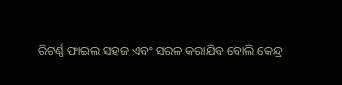ରିଟର୍ଣ୍ଣ ଫାଇଲ ସହଜ ଏବଂ ସରଳ କରାଯିବ ବୋଲି କେନ୍ଦ୍ର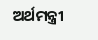ଅର୍ଥମନ୍ତ୍ରୀ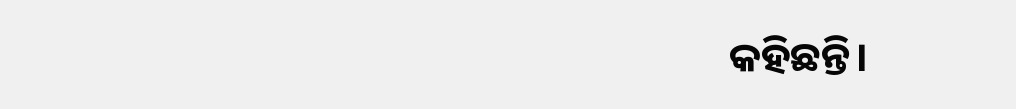କହିଛନ୍ତି।